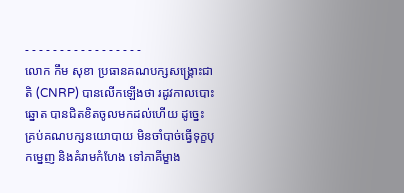- - - - - - - - - - - - - - - - -
លោក កឹម សុខា ប្រធានគណបក្សសង្រ្គោះជាតិ (CNRP) បានលើកឡើងថា រដូវកាលបោះឆ្នោត បានជិតខិតចូលមកដល់ហើយ ដូច្នេះគ្រប់គណបក្សនយោបាយ មិនចាំបាច់ធ្វើទុក្ខបុកម្នេញ និងគំរាមកំហែង ទៅភាគីម្ខាង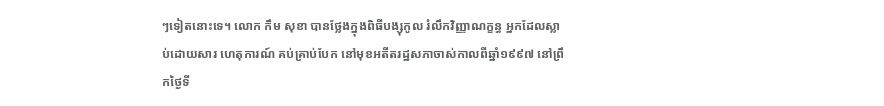ៗទៀតនោះទេ។ លោក កឹម សុខា បានថ្លែងក្នុងពិធីបង្សុកូល រំលឹកវិញ្ញាណក្ខន្ធ អ្នកដែលស្លាប់ដោយសារ ហេតុការណ៍ គប់គ្រាប់បែក នៅមុខអតីតរដ្ឋសភាចាស់កាលពីឆ្នាំ១៩៩៧ នៅព្រឹកថ្ងៃទី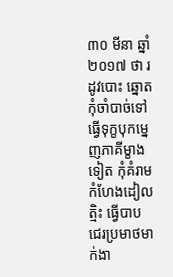៣០ មីនា ឆ្នាំ២០១៧ ថា រដូវបោះ ឆ្នោតកុំចាំបាច់ទៅធ្វើទុក្ខបុកម្នេញភាគីម្ខាងទៀត កុំគំរាមកំហែងដៀលត្មិះ ធ្វើបាប ជេរប្រមាថមាក់ងា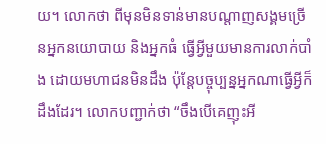យ។ លោកថា ពីមុនមិនទាន់មានបណ្តាញសង្គមច្រើនអ្នកនយោបាយ និងអ្នកធំ ធ្វើអ្វីមួយមានការលាក់បាំង ដោយមហាជនមិនដឹង ប៉ុន្តែបច្ចុប្បន្នអ្នកណាធ្វើអ្វីក៏ដឹងដែរ។ លោកបញ្ជាក់ថា “ចឹងបើគេញុះអី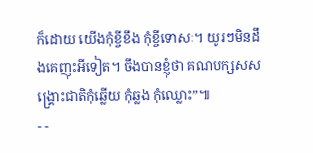ក៏ដោយ យើងកុំខ្ចីខឹង កុំខ្ចីទោសៈ។ យូរៗមិនដឹងគេញុះអីទៀត។ ចឹងបានខ្ញុំថា គណបក្សសសង្រ្គោះជាតិកុំឆ្លើយ កុំឆ្លង កុំឈ្លោះ”៕
- -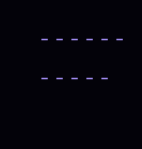- - - - - - - - - - -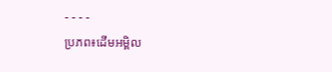- - - -
ប្រភព៖ដើមអម្ពិល